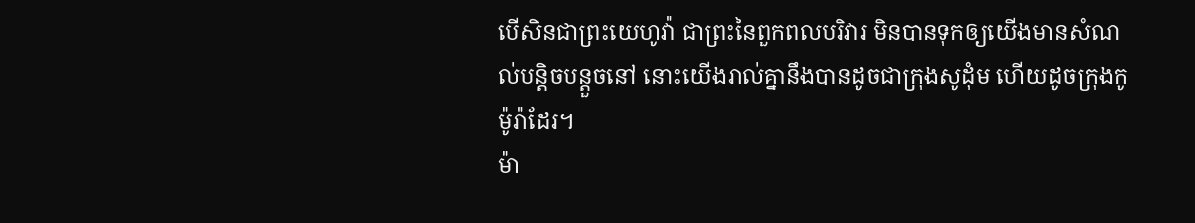បើសិនជាព្រះយេហូវ៉ា ជាព្រះនៃពួកពលបរិវារ មិនបានទុកឲ្យយើងមានសំណល់បន្តិចបន្តួចនៅ នោះយើងរាល់គ្នានឹងបានដូចជាក្រុងសូដុំម ហើយដូចក្រុងកូម៉ូរ៉ាដែរ។
ម៉ា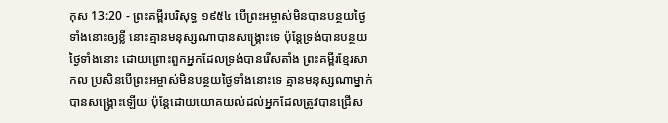កុស 13:20 - ព្រះគម្ពីរបរិសុទ្ធ ១៩៥៤ បើព្រះអម្ចាស់មិនបានបន្ថយថ្ងៃទាំងនោះឲ្យខ្លី នោះគ្មានមនុស្សណាបានសង្គ្រោះទេ ប៉ុន្តែទ្រង់បានបន្ថយថ្ងៃទាំងនោះ ដោយព្រោះពួកអ្នកដែលទ្រង់បានរើសតាំង ព្រះគម្ពីរខ្មែរសាកល ប្រសិនបើព្រះអម្ចាស់មិនបន្ថយថ្ងៃទាំងនោះទេ គ្មានមនុស្សណាម្នាក់បានសង្គ្រោះឡើយ ប៉ុន្តែដោយយោគយល់ដល់អ្នកដែលត្រូវបានជ្រើស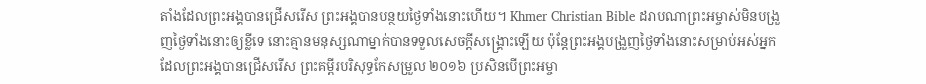តាំងដែលព្រះអង្គបានជ្រើសរើស ព្រះអង្គបានបន្ថយថ្ងៃទាំងនោះហើយ។ Khmer Christian Bible ដរាបណាព្រះអម្ចាស់មិនបង្រួញថ្ងៃទាំងនោះឲ្យខ្លីទេ នោះគ្មានមនុស្សណាម្នាក់បានទទួលសេចក្ដីសង្គ្រោះឡើយ ប៉ុន្ដែព្រះអង្គបង្រួញថ្ងៃទាំងនោះសម្រាប់អស់អ្នកដែលព្រះអង្គបានជ្រើសរើស ព្រះគម្ពីរបរិសុទ្ធកែសម្រួល ២០១៦ ប្រសិនបើព្រះអម្ចា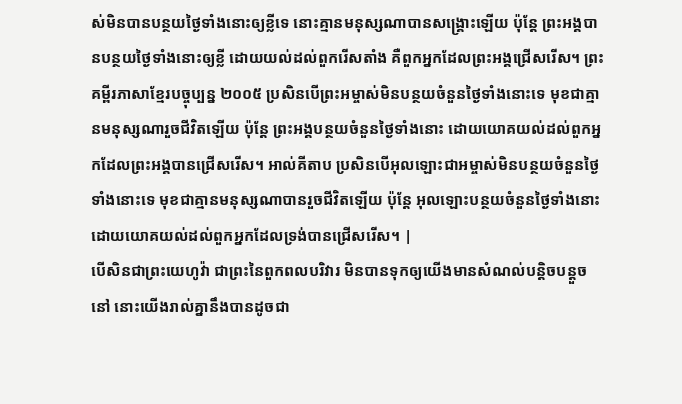ស់មិនបានបន្ថយថ្ងៃទាំងនោះឲ្យខ្លីទេ នោះគ្មានមនុស្សណាបានសង្គ្រោះឡើយ ប៉ុន្តែ ព្រះអង្គបានបន្ថយថ្ងៃទាំងនោះឲ្យខ្លី ដោយយល់ដល់ពួករើសតាំង គឺពួកអ្នកដែលព្រះអង្គជ្រើសរើស។ ព្រះគម្ពីរភាសាខ្មែរបច្ចុប្បន្ន ២០០៥ ប្រសិនបើព្រះអម្ចាស់មិនបន្ថយចំនួនថ្ងៃទាំងនោះទេ មុខជាគ្មានមនុស្សណារួចជីវិតឡើយ ប៉ុន្តែ ព្រះអង្គបន្ថយចំនួនថ្ងៃទាំងនោះ ដោយយោគយល់ដល់ពួកអ្នកដែលព្រះអង្គបានជ្រើសរើស។ អាល់គីតាប ប្រសិនបើអុលឡោះជាអម្ចាស់មិនបន្ថយចំនួនថ្ងៃទាំងនោះទេ មុខជាគ្មានមនុស្សណាបានរួចជីវិតឡើយ ប៉ុន្ដែ អុលឡោះបន្ថយចំនួនថ្ងៃទាំងនោះដោយយោគយល់ដល់ពួកអ្នកដែលទ្រង់បានជ្រើសរើស។ |
បើសិនជាព្រះយេហូវ៉ា ជាព្រះនៃពួកពលបរិវារ មិនបានទុកឲ្យយើងមានសំណល់បន្តិចបន្តួចនៅ នោះយើងរាល់គ្នានឹងបានដូចជា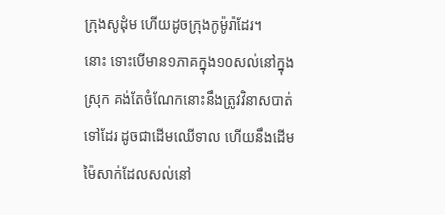ក្រុងសូដុំម ហើយដូចក្រុងកូម៉ូរ៉ាដែរ។
នោះ ទោះបើមាន១ភាគក្នុង១០សល់នៅក្នុងស្រុក គង់តែចំណែកនោះនឹងត្រូវវិនាសបាត់ទៅដែរ ដូចជាដើមឈើទាល ហើយនឹងដើមម៉ៃសាក់ដែលសល់នៅ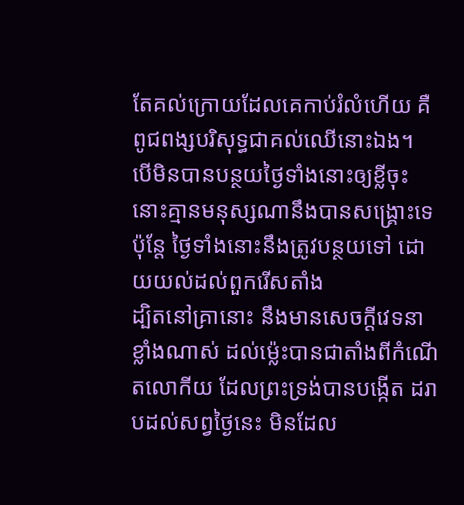តែគល់ក្រោយដែលគេកាប់រំលំហើយ គឺពូជពង្សបរិសុទ្ធជាគល់ឈើនោះឯង។
បើមិនបានបន្ថយថ្ងៃទាំងនោះឲ្យខ្លីចុះ នោះគ្មានមនុស្សណានឹងបានសង្គ្រោះទេ ប៉ុន្តែ ថ្ងៃទាំងនោះនឹងត្រូវបន្ថយទៅ ដោយយល់ដល់ពួករើសតាំង
ដ្បិតនៅគ្រានោះ នឹងមានសេចក្ដីវេទនាខ្លាំងណាស់ ដល់ម៉្លេះបានជាតាំងពីកំណើតលោកីយ ដែលព្រះទ្រង់បានបង្កើត ដរាបដល់សព្វថ្ងៃនេះ មិនដែល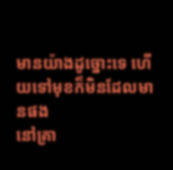មានយ៉ាងដូច្នោះទេ ហើយទៅមុខក៏មិនដែលមានផង
នៅគ្រា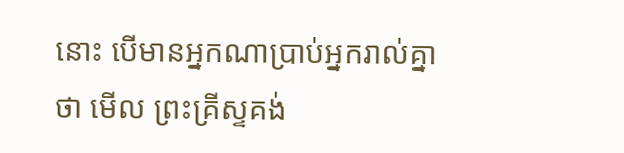នោះ បើមានអ្នកណាប្រាប់អ្នករាល់គ្នាថា មើល ព្រះគ្រីស្ទគង់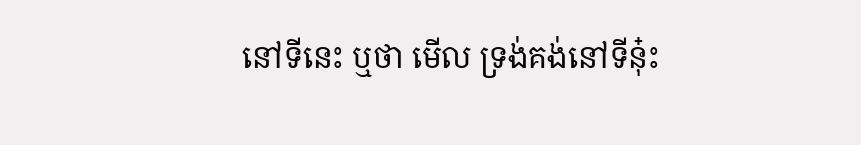នៅទីនេះ ឬថា មើល ទ្រង់គង់នៅទីនុ៎ះ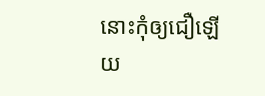នោះកុំឲ្យជឿឡើយ